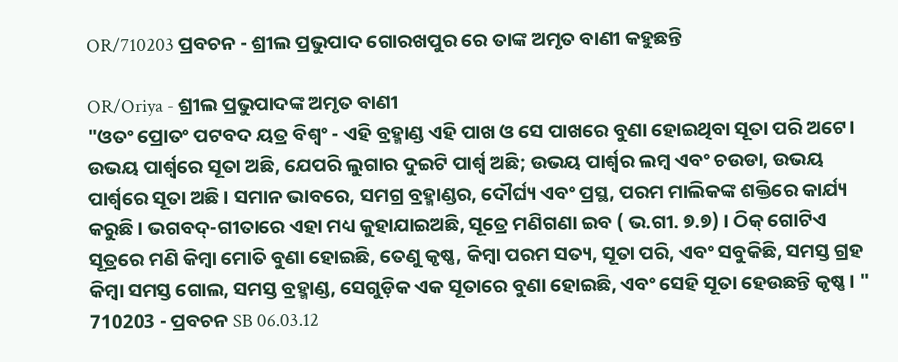OR/710203 ପ୍ରବଚନ - ଶ୍ରୀଲ ପ୍ରଭୁପାଦ ଗୋରଖପୁର ରେ ତାଙ୍କ ଅମୃତ ବାଣୀ କହୁଛନ୍ତି

OR/Oriya - ଶ୍ରୀଲ ପ୍ରଭୁପାଦଙ୍କ ଅମୃତ ବାଣୀ
"ଓତଂ ପ୍ରୋତଂ ପଟବଦ ୟତ୍ର ବିଶ୍ୱଂ - ଏହି ବ୍ରହ୍ମାଣ୍ଡ ଏହି ପାଖ ଓ ସେ ପାଖରେ ବୁଣା ହୋଇଥିବା ସୂତା ପରି ଅଟେ। ଉଭୟ ପାର୍ଶ୍ୱରେ ସୂତା ଅଛି, ଯେପରି ଲୁଗାର ଦୁଇଟି ପାର୍ଶ୍ୱ ଅଛି; ଉଭୟ ପାର୍ଶ୍ୱର ଲମ୍ବ ଏବଂ ଚଉଡା, ଉଭୟ ପାର୍ଶ୍ୱରେ ସୂତା ଅଛି । ସମାନ ଭାବରେ, ସମଗ୍ର ବ୍ରହ୍ମାଣ୍ଡର, ଦୌର୍ଘ୍ୟ ଏବଂ ପ୍ରସ୍ଥ, ପରମ ମାଲିକଙ୍କ ଶକ୍ତିରେ କାର୍ଯ୍ୟ କରୁଛି । ଭଗବଦ୍-ଗୀତାରେ ଏହା ମଧ୍ୟ କୁହାଯାଇଅଛି, ସୂତ୍ରେ ମଣିଗଣା ଇବ ( ଭ.ଗୀ. ୭.୭) । ଠିକ୍ ଗୋଟିଏ ସୂତ୍ରରେ ମଣି କିମ୍ବା ମୋତି ବୁଣା ହୋଇଛି, ତେଣୁ କୃଷ୍ଣ, କିମ୍ବା ପରମ ସତ୍ୟ, ସୂତା ପରି, ଏବଂ ସବୁକିଛି, ସମସ୍ତ ଗ୍ରହ କିମ୍ବା ସମସ୍ତ ଗୋଲ, ସମସ୍ତ ବ୍ରହ୍ମାଣ୍ଡ, ସେଗୁଡ଼ିକ ଏକ ସୂତାରେ ବୁଣା ହୋଇଛି, ଏବଂ ସେହି ସୂତା ହେଉଛନ୍ତି କୃଷ୍ଣ । "
710203 - ପ୍ରବଚନ SB 06.03.12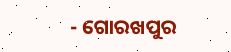- ଗୋରଖପୁର